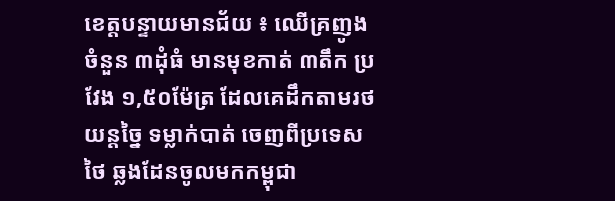ខេត្តបន្ទាយមានជ័យ ៖ ឈើគ្រញូងចំនួន ៣ដុំធំ មានមុខកាត់ ៣តឹក ប្រវែង ១,៥០ម៉ែត្រ ដែលគេដឹកតាមរថយន្តច្នៃ ទម្លាក់បាត់ ចេញពីប្រទេសថៃ ឆ្លងដែនចូលមកកម្ពុជា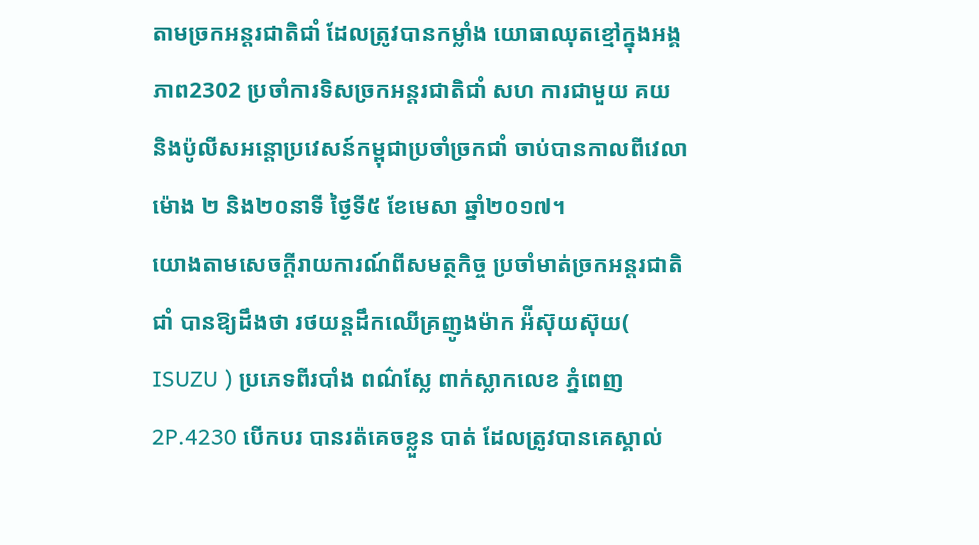តាមច្រកអន្តរជាតិជាំ ដែលត្រូវបានកម្លាំង យោធាឈុតខ្មៅក្នុងអង្គភាព2302 ប្រចាំការទិសច្រកអន្តរជាតិជាំ សហ ការជាមួយ គយ និងប៉ូលីសអន្តោប្រវេសន៍កម្ពុជាប្រចាំច្រកជាំ ចាប់បានកាលពីវេលាម៉ោង ២ និង២០នាទី ថ្ងៃទី៥ ខែមេសា ឆ្នាំ២០១៧។
យោងតាមសេចក្តីរាយការណ៍ពីសមត្ថកិច្ច ប្រចាំមាត់ច្រកអន្តរជាតិជាំ បានឱ្យដឹងថា រថយន្តដឹកឈើគ្រញូងម៉ាក អ៉ីស៊ុយស៊ុយ( ISUZU ) ប្រភេទពីរបាំង ពណ៌ស្លែ ពាក់ស្លាកលេខ ភ្នំពេញ2P.4230 បើកបរ បានរត៉គេចខ្លួន បាត់ ដែលត្រូវបានគេស្គាល់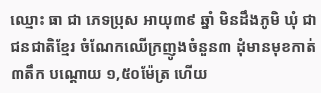ឈ្មោះ ធា ជា ភេទប្រុស អាយុ៣៩ ឆ្នាំ មិនដឹងភូមិ ឃុំ ជាជនជាតិខ្មែរ ចំណែកឈើក្រញូងចំនួន៣ ដុំមានមុខកាត់ ៣តឹក បណ្តោយ ១,៥០ម៉ែត្រ ហើយ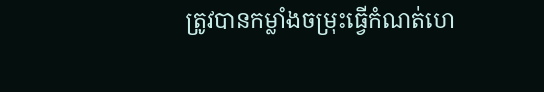ត្រូវបានកម្លាំងចម្រុះធ្វើកំណត់ហេ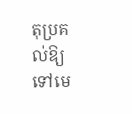តុប្រគល់ឱ្យទៅមេ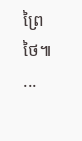ព្រៃថៃ៕
...